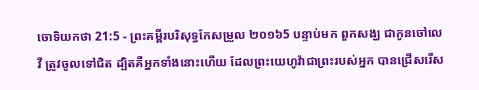ចោទិយកថា 21:5 - ព្រះគម្ពីរបរិសុទ្ធកែសម្រួល ២០១៦5 បន្ទាប់មក ពួកសង្ឃ ជាកូនចៅលេវី ត្រូវចូលទៅជិត ដ្បិតគឺអ្នកទាំងនោះហើយ ដែលព្រះយេហូវ៉ាជាព្រះរបស់អ្នក បានជ្រើសរើស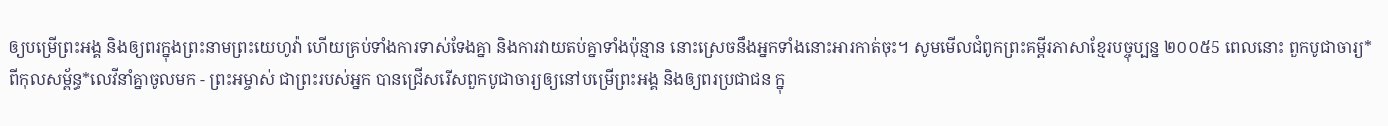ឲ្យបម្រើព្រះអង្គ និងឲ្យពរក្នុងព្រះនាមព្រះយេហូវ៉ា ហើយគ្រប់ទាំងការទាស់ទែងគ្នា និងការវាយតប់គ្នាទាំងប៉ុន្មាន នោះស្រេចនឹងអ្នកទាំងនោះអារកាត់ចុះ។ សូមមើលជំពូកព្រះគម្ពីរភាសាខ្មែរបច្ចុប្បន្ន ២០០៥5 ពេលនោះ ពួកបូជាចារ្យ*ពីកុលសម្ព័ន្ធ*លេវីនាំគ្នាចូលមក - ព្រះអម្ចាស់ ជាព្រះរបស់អ្នក បានជ្រើសរើសពួកបូជាចារ្យឲ្យនៅបម្រើព្រះអង្គ និងឲ្យពរប្រជាជន ក្នុ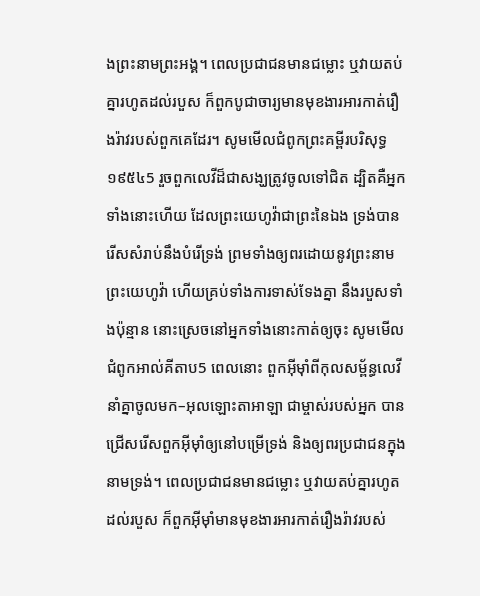ងព្រះនាមព្រះអង្គ។ ពេលប្រជាជនមានជម្លោះ ឬវាយតប់គ្នារហូតដល់របួស ក៏ពួកបូជាចារ្យមានមុខងារអារកាត់រឿងរ៉ាវរបស់ពួកគេដែរ។ សូមមើលជំពូកព្រះគម្ពីរបរិសុទ្ធ ១៩៥៤5 រួចពួកលេវីដ៏ជាសង្ឃត្រូវចូលទៅជិត ដ្បិតគឺអ្នកទាំងនោះហើយ ដែលព្រះយេហូវ៉ាជាព្រះនៃឯង ទ្រង់បានរើសសំរាប់នឹងបំរើទ្រង់ ព្រមទាំងឲ្យពរដោយនូវព្រះនាមព្រះយេហូវ៉ា ហើយគ្រប់ទាំងការទាស់ទែងគ្នា នឹងរបួសទាំងប៉ុន្មាន នោះស្រេចនៅអ្នកទាំងនោះកាត់ឲ្យចុះ សូមមើលជំពូកអាល់គីតាប5 ពេលនោះ ពួកអ៊ីមុាំពីកុលសម្ព័ន្ធលេវី នាំគ្នាចូលមក–អុលឡោះតាអាឡា ជាម្ចាស់របស់អ្នក បានជ្រើសរើសពួកអ៊ីមុាំឲ្យនៅបម្រើទ្រង់ និងឲ្យពរប្រជាជនក្នុងនាមទ្រង់។ ពេលប្រជាជនមានជម្លោះ ឬវាយតប់គ្នារហូតដល់របួស ក៏ពួកអ៊ីមុាំមានមុខងារអារកាត់រឿងរ៉ាវរបស់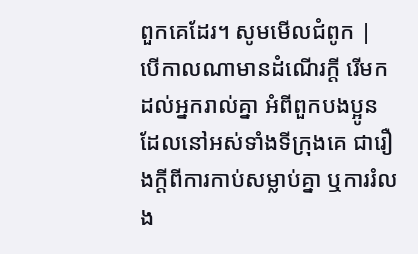ពួកគេដែរ។ សូមមើលជំពូក |
បើកាលណាមានដំណើរក្តី រើមកដល់អ្នករាល់គ្នា អំពីពួកបងប្អូន ដែលនៅអស់ទាំងទីក្រុងគេ ជារឿងក្តីពីការកាប់សម្លាប់គ្នា ឬការរំលង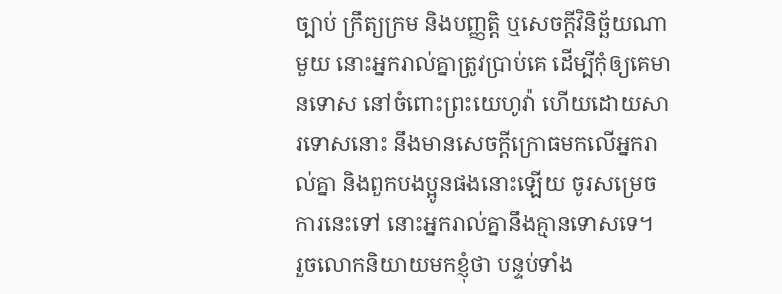ច្បាប់ ក្រឹត្យក្រម និងបញ្ញត្តិ ឬសេចក្ដីវិនិច្ឆ័យណាមួយ នោះអ្នករាល់គ្នាត្រូវប្រាប់គេ ដើម្បីកុំឲ្យគេមានទោស នៅចំពោះព្រះយេហូវ៉ា ហើយដោយសារទោសនោះ នឹងមានសេចក្ដីក្រោធមកលើអ្នករាល់គ្នា និងពួកបងប្អូនផងនោះឡើយ ចូរសម្រេចការនេះទៅ នោះអ្នករាល់គ្នានឹងគ្មានទោសទេ។
រួចលោកនិយាយមកខ្ញុំថា បន្ទប់ទាំង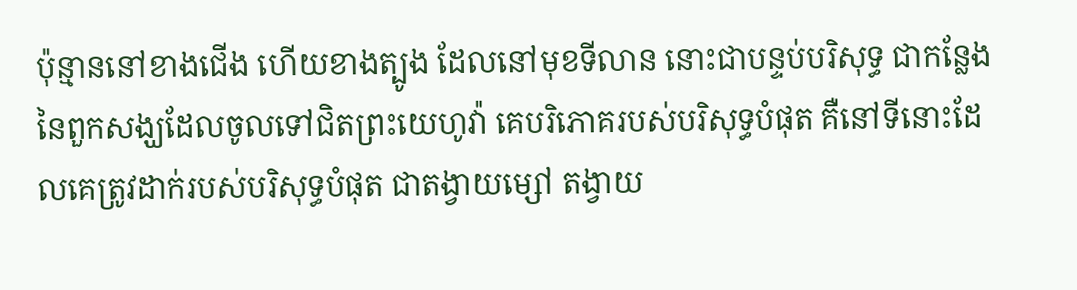ប៉ុន្មាននៅខាងជើង ហើយខាងត្បូង ដែលនៅមុខទីលាន នោះជាបន្ទប់បរិសុទ្ធ ជាកន្លែងនៃពួកសង្ឃដែលចូលទៅជិតព្រះយេហូវ៉ា គេបរិភោគរបស់បរិសុទ្ធបំផុត គឺនៅទីនោះដែលគេត្រូវដាក់របស់បរិសុទ្ធបំផុត ជាតង្វាយម្សៅ តង្វាយ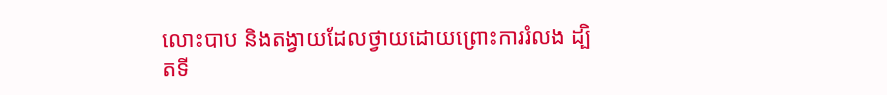លោះបាប និងតង្វាយដែលថ្វាយដោយព្រោះការរំលង ដ្បិតទី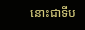នោះជាទីប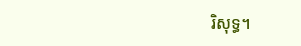រិសុទ្ធ។